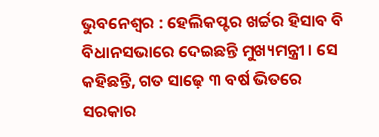ଭୁବନେଶ୍ୱର : ହେଲିକପ୍ଟର ଖର୍ଚ୍ଚର ହିସାବ ବି ବିଧାନସଭାରେ ଦେଇଛନ୍ତି ମୁଖ୍ୟମନ୍ତ୍ରୀ । ସେ କହିଛନ୍ତି, ଗତ ସାଢ଼େ ୩ ବର୍ଷ ଭିତରେ ସରକାର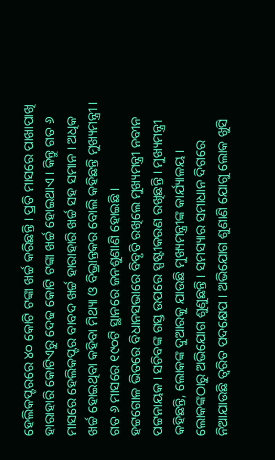ହେଲିକପ୍ଟରରେ ୪୦ କୋଟି ଟଙ୍କା ଖର୍ଚ୍ଚ କରିଛନ୍ତି । ପ୍ରତି ମାସରେ ପାଖାପାଖି ହାରାହାରି କୋଟିଏରୁ ଦେଢ କୋଟି ଟଙ୍କା ଖର୍ଚ୍ଚ ହୋଇଥାଏ । କିନ୍ତୁ ଗତ ୬ ମାସରେ ହେଲିକପ୍ଟର ବାବଦ ଖର୍ଚ୍ଚ ହାରାହାରି ଖର୍ଚ୍ଚ ସହ ସମାନ । ଅଧିକ ଖର୍ଚ୍ଚ ହୋଇଥିବା କହିବା ମିଥ୍ୟା ଓ ବିଭ୍ରାନ୍ତକର ବୋଲି କହିଛନ୍ତି ମୁଖ୍ୟମନ୍ତ୍ରୀ । ଗତ ୬ ମାସରେ ୧୯୦ଟି ସ୍ଥାନରେ ଜନଶୁଣାଣି ହୋଇଛି ।
ହଟ୍ଟଗୋଳ ଭିତରେ ବିଧାନସଭାରେ ବିବୃତି ରଖିଲେ ମୁଖ୍ୟମନ୍ତ୍ରୀ ନବୀନ ପଟ୍ଟନାୟକ। ସଚିବଙ୍କ ଗସ୍ତ ଉପରେ ସ୍ପଷ୍ଟୀକରଣ ରଖିଛନ୍ତି । ମୁଖ୍ୟମନ୍ତ୍ରୀ କହିଛନ୍ତି, ଲୋକଙ୍କ ଦୁଆରକୁ ଯାଉଛି ମୁଖ୍ୟମନ୍ତ୍ରୀଙ୍କ କାର୍ଯ୍ୟାଳୟ। ଲୋକଙ୍କଠାରୁ ଅଭିଯୋଗ ଶୁଣୁଛନ୍ତି । ସମସ୍ୟାର ସମାଧାନ ଦିଗରେ ନିଆଯାଉଛି ତ୍ବରିତ ପଦକ୍ଷେପ । ଅଭିଯୋଗ ଶୁଣାଣି ଯୋଗୁ ଲୋକ ଖୁସି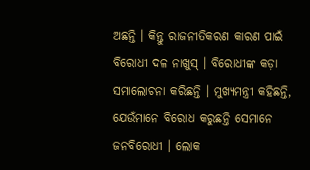ଅଛନ୍ତି । କିନ୍ତୁ ରାଜନୀତିକରଣ କାରଣ ପାଇଁ ବିରୋଧୀ ଦଳ ନାଖୁସ୍ । ବିରୋଧୀଙ୍କ କଡ଼ା ସମାଲୋଚନା କରିଛନ୍ତି । ମୁଖ୍ୟମନ୍ତ୍ରୀ କହିଛନ୍ତି, ଯେଉଁମାନେ ବିରୋଧ କରୁଛନ୍ତି ସେମାନେ ଜନବିରୋଧୀ । ଲୋକ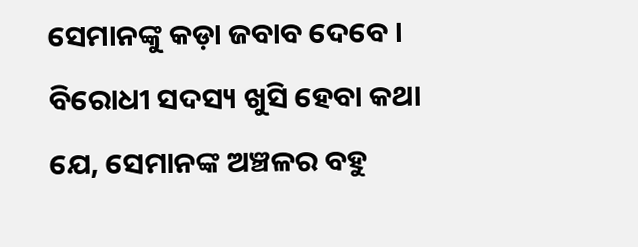ସେମାନଙ୍କୁ କଡ଼ା ଜବାବ ଦେବେ । ବିରୋଧୀ ସଦସ୍ୟ ଖୁସି ହେବା କଥା ଯେ, ସେମାନଙ୍କ ଅଞ୍ଚଳର ବହୁ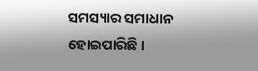ସମସ୍ୟାର ସମାଧାନ ହୋଇପାରିଛି ।